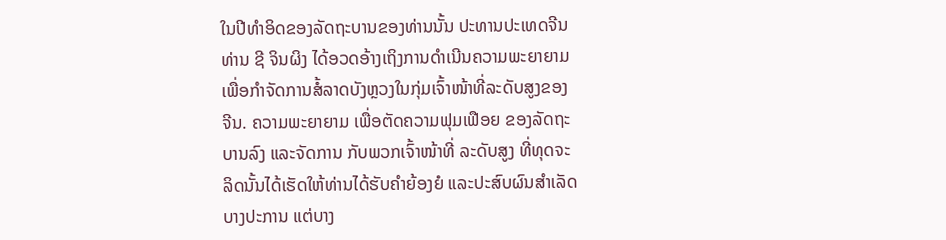ໃນປີທໍາອິດຂອງລັດຖະບານຂອງທ່ານນັ້ນ ປະທານປະເທດຈີນ
ທ່ານ ຊີ ຈິນຜິງ ໄດ້ອວດອ້າງເຖິງການດໍາເນີນຄວາມພະຍາຍາມ
ເພື່ອກໍາຈັດການສໍ້ລາດບັງຫຼວງໃນກຸ່ມເຈົ້າໜ້າທີ່ລະດັບສູງຂອງ
ຈີນ. ຄວາມພະຍາຍາມ ເພື່ອຕັດຄວາມຟຸມເຟືອຍ ຂອງລັດຖະ
ບານລົງ ແລະຈັດການ ກັບພວກເຈົ້າໜ້າທີ່ ລະດັບສູງ ທີ່ທຸດຈະ
ລິດນັ້ນໄດ້ເຮັດໃຫ້ທ່ານໄດ້ຮັບຄໍາຍ້ອງຍໍ ແລະປະສົບຜົນສໍາເລັດ
ບາງປະການ ແຕ່ບາງ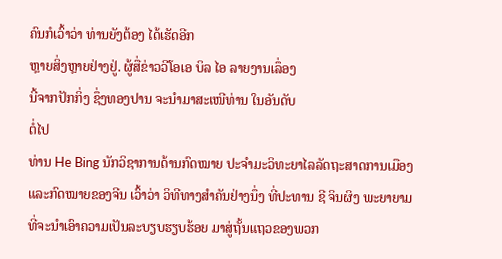ຄົນກໍເວົ້າວ່າ ທ່ານຍັງຕ້ອງ ໄດ້ເຮັດອີກ
ຫຼາຍສິ່ງຫຼາຍຢ່າງຢູ່. ຜູ້ສື່ຂ່າວວີໂອເອ ບິລ ໄອ ລາຍງານເລຶ່ອງ
ນີ້ຈາກປັກກິ່ງ ຊຶ່ງທອງປານ ຈະນໍາມາສະເໜີທ່ານ ໃນອັນດັບ
ຕໍ່ໄປ
ທ່ານ He Bing ນັກວິຊາການດ້ານກົດໝາຍ ປະຈໍາມະວິທະຍາໄລລັດຖະສາດການເມືອງ
ແລະກົດໝາຍຂອງຈີນ ເວົ້າວ່າ ວິທີທາງສໍາຄັນຢ່າງນຶ່ງ ທີ່ປະທານ ຊີ ຈິນຜິງ ພະຍາຍາມ
ທີ່ຈະນໍາເອົາຄວາມເປັນລະບຽບຮຽບຮ້ອຍ ມາສູ່ຖັ້ນແຖວຂອງພວກ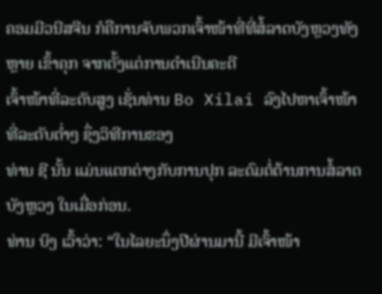ຄອມມີວນີສຈີນ ກໍຄືການຈັບພວກເຈົ້າໜ້າທີ່ທີ່ສໍ້ລາດບັງຫຼວງທັງຫຼາຍ ເຂົ້າຄຸກ ຈາກຕັ້ງແຕ່ການດໍາເນີນຄະດີ
ເຈົ້າໜ້າທີ່ລະດັບສູງ ເຊັ່ນທ່ານ Bo Xilai ລົງໄປຫາເຈົ້າໜ້າທີ່ລະດັບຕໍ່າໆ ຊຶ່ງວິທີການຂອງ
ທ່ານ ຊີ ນັ້ນ ແມ່ນແຕກຕ່າງກັບການປຸກ ລະດົມຕໍ່ຕ້ານການສໍ້ລາດບັງຫຼວງ ໃນເມື່ອກ່ອນ.
ທ່ານ ບິງ ເວົ້າວ່າ: “ໃນໄລຍະນຶ່ງປີຜ່ານມານີ້ ມີເຈົ້າໜ້າ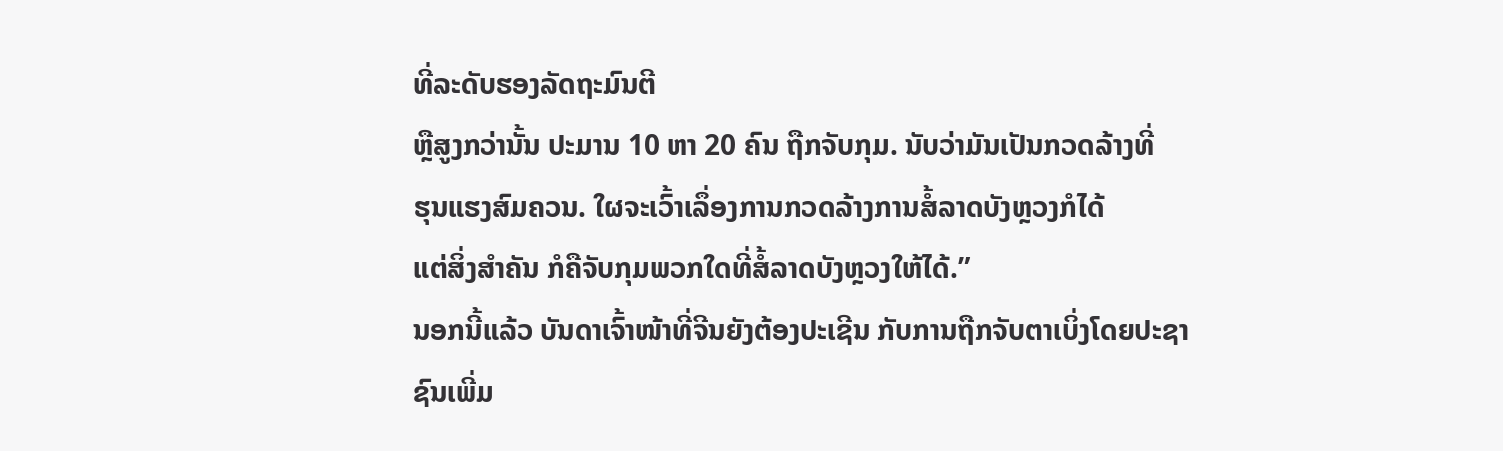ທີ່ລະດັບຮອງລັດຖະມົນຕີ
ຫຼືສູງກວ່ານັ້ນ ປະມານ 10 ຫາ 20 ຄົນ ຖືກຈັບກຸມ. ນັບວ່າມັນເປັນກວດລ້າງທີ່
ຮຸນແຮງສົມຄວນ. ໃຜຈະເວົ້າເລຶ່ອງການກວດລ້າງການສໍ້ລາດບັງຫຼວງກໍໄດ້
ແຕ່ສິ່ງສໍາຄັນ ກໍຄືຈັບກຸມພວກໃດທີ່ສໍ້ລາດບັງຫຼວງໃຫ້ໄດ້.”
ນອກນີ້ແລ້ວ ບັນດາເຈົ້າໜ້າທີ່ຈີນຍັງຕ້ອງປະເຊີນ ກັບການຖືກຈັບຕາເບິ່ງໂດຍປະຊາ
ຊົນເພີ່ມ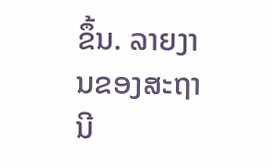ຂຶ້ນ. ລາຍງານຂອງສະຖານີ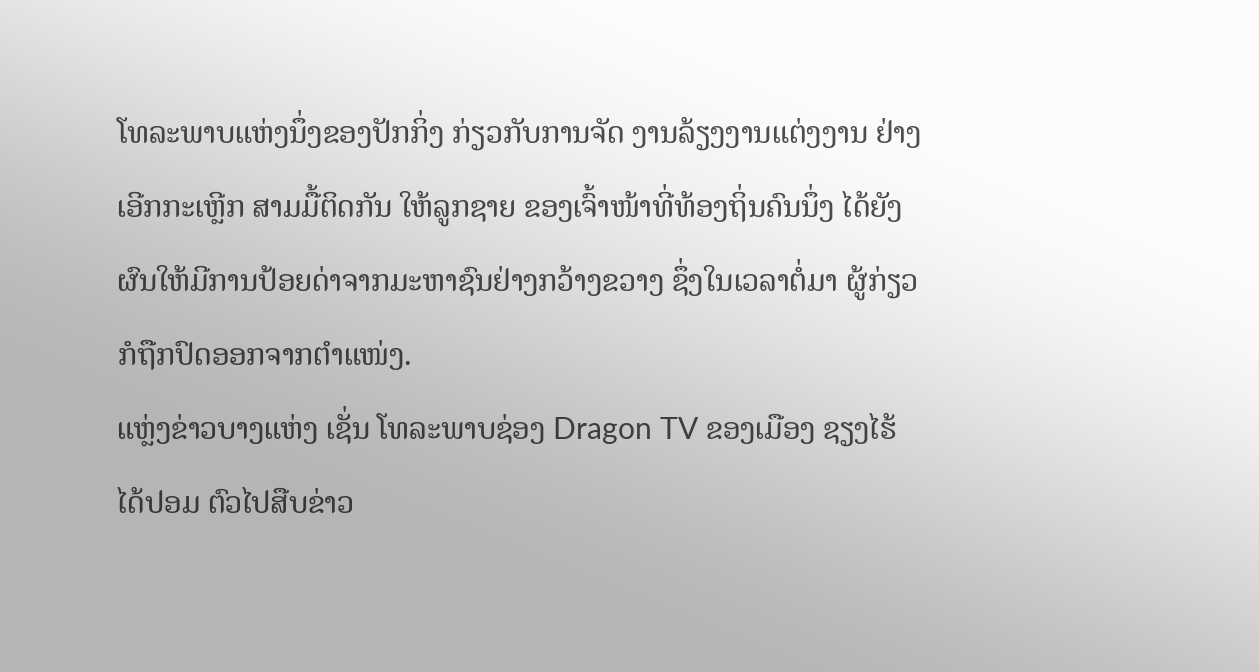ໂທລະພາບແຫ່ງນຶ່ງຂອງປັກກິ່ງ ກ່ຽວກັບການຈັດ ງານລ້ຽງງານແຕ່ງງານ ຢ່າງເອີກກະເຫຼີກ ສາມມື້ຕິດກັນ ໃຫ້ລູກຊາຍ ຂອງເຈົ້າໜ້າທີ່ທ້ອງຖິ່ນຄົນນຶ່ງ ໄດ້ຍັງຜົນໃຫ້ມີການປ້ອຍດ່າຈາກມະຫາຊົນຢ່າງກວ້າງຂວາງ ຊຶ່ງໃນເວລາຕໍ່ມາ ຜູ້ກ່ຽວກໍຖືກປົດອອກຈາກຕໍາແໜ່ງ.
ແຫຼ່ງຂ່າວບາງແຫ່ງ ເຊັ່ນ ໂທລະພາບຊ່ອງ Dragon TV ຂອງເມືອງ ຊຽງໄຮ້ ໄດ້ປອມ ຕົວໄປສືບຂ່າວ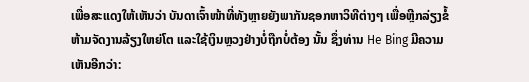ເພື່ອສະແດງໃຫ້ເຫັນວ່າ ບັນດາເຈົ້າໜ້າທີ່ທັງຫຼາຍຍັງພາກັນຊອກຫາວິທີຕ່າງໆ ເພື່ອຫຼີກລ່ຽງຂໍ້ຫ້າມຈັດງານລ້ຽງໃຫຍ່ໂຕ ແລະໃຊ້ເງິນຫຼວງຢ່າງບໍ່ຖືກບໍ່ຕ້ອງ ນັ້ນ ຊຶ່ງທ່ານ He Bing ມີຄວາມເຫັນອີກວ່າ: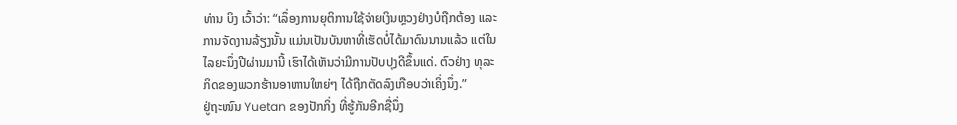ທ່ານ ບິງ ເວົ້າວ່າ: “ເລຶ່ອງການຍຸຕິການໃຊ້ຈ່າຍເງິນຫຼວງຢ່າງບໍຖືກຕ້ອງ ແລະ
ການຈັດງານລ້ຽງນັ້ນ ແມ່ນເປັນບັນຫາທີ່ເຮັດບໍ່ໄດ້ມາດົນນານແລ້ວ ແຕ່ໃນ
ໄລຍະນຶ່ງປີຜ່ານມານີ້ ເຮົາໄດ້ເຫັນວ່າມີການປັບປຸງດີຂຶ້ນແດ່. ຕົວຢ່າງ ທຸລະ
ກິດຂອງພວກຮ້ານອາຫານໃຫຍ່ໆ ໄດ້ຖືກຕັດລົງເກືອບວ່າເຄິ່ງນຶ່ງ.”
ຢູ່ຖະໜົນ Yuetan ຂອງປັກກິ່ງ ທີ່ຮູ້ກັນອີກຊື່ນຶ່ງ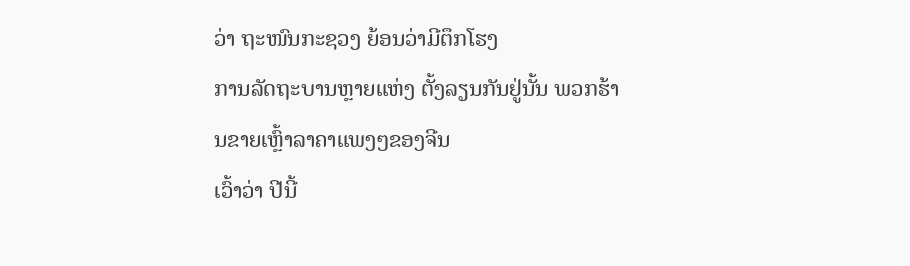ວ່າ ຖະໜົນກະຊວງ ຍ້ອນວ່າມີຕຶກໂຮງ
ການລັດຖະບານຫຼາຍແຫ່ງ ຕັ້ງລຽນກັນຢູ່ນັ້ນ ພວກຮ້ານຂາຍເຫຼົ້າລາຄາແພງໆຂອງຈີນ
ເວົ້າວ່າ ປີນີ້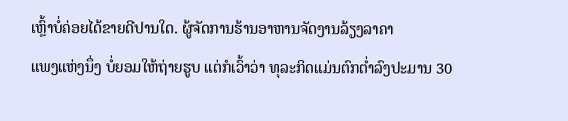ເຫຼົ້າບໍ່ຄ່ອຍໄດ້ຂາຍດີປານໃດ. ຜູ້ຈັດການຮ້ານອາຫານຈັດງານລ້ຽງລາຄາ
ແພງແຫ່ງນຶ່ງ ບໍ່ຍອມໃຫ້ຖ່າຍຮູບ ແຕ່ກໍເວົ້າວ່າ ທຸລະກິດແມ່ນຕົກຕໍ່າລົງປະມານ 30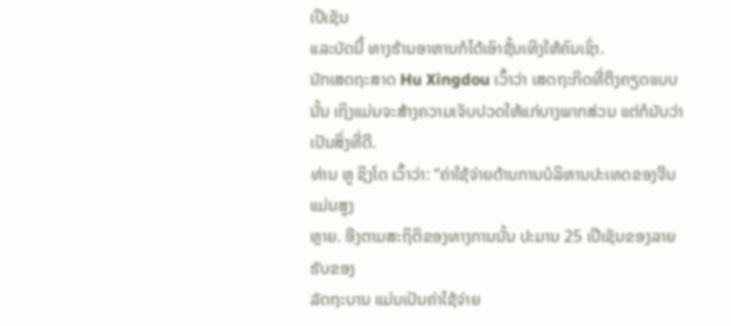ເປີເຊັນ
ແລະບັດນີ້ ທາງຮ້ານອາຫານກໍໄດ້ເອົາຊັ້ນເທິງໃຫ້ຄົນເຊົ່າ.
ນັກເສດຖະສາດ Hu Xingdou ເວົ້າວ່າ ເສດຖະກິດທີ່ຕຶງຄຽດແບບນັ້ນ ເຖິງແມ່ນຈະສ້າງຄວາມເຈັບປວດໃຫ້ແກ່ບາງພາກສ່ວນ ແຕ່ກໍນັບວ່າເປັນສິ່ງທີ່ດີ.
ທ່ານ ຫູ ຊິງໂດ ເວົ້າວ່າ: “ຄ່າໃຊ້ຈ່າຍດ້ານການບໍລິຫານປະເທດຂອງຈີນແມ່ນສູງ
ຫຼາຍ. ອີງຕາມສະຖິຕິຂອງທາງການນັ້ນ ປະມານ 25 ເປີເຊັນຂອງລາຍຮັບຂອງ
ລັດຖະບານ ແມ່ນເປັນຄ່າໃຊ້ຈ່າຍ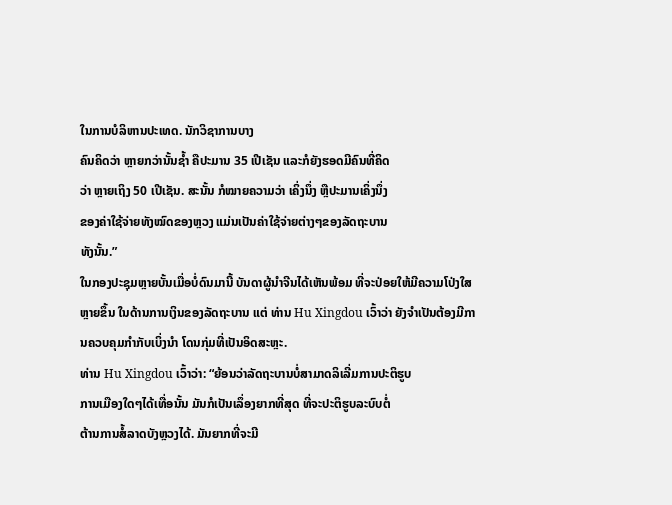ໃນການບໍລິຫານປະເທດ. ນັກວິຊາການບາງ
ຄົນຄິດວ່າ ຫຼາຍກວ່ານັ້ນຊໍ້າ ຄືປະມານ 35 ເປີເຊັນ ແລະກໍຍັງຮອດມີຄົນທີ່ຄິດ
ວ່າ ຫຼາຍເຖິງ 50 ເປີເຊັນ. ສະນັ້ນ ກໍໝາຍຄວາມວ່າ ເຄິ່ງນຶ່ງ ຫຼືປະມານເຄິ່ງນຶ່ງ
ຂອງຄ່າໃຊ້ຈ່າຍທັງໝົດຂອງຫຼວງ ແມ່ນເປັນຄ່າໃຊ້ຈ່າຍຕ່າງໆຂອງລັດຖະບານ
ທັງນັ້ນ.”
ໃນກອງປະຊຸມຫຼາຍບັ້ນເມື່ອບໍ່ດົນມານີ້ ບັນດາຜູ້ນໍາຈີນໄດ້ເຫັນພ້ອມ ທີ່ຈະປ່ອຍໃຫ້ມີຄວາມໂປ່ງໃສຫຼາຍຂຶ້ນ ໃນດ້ານການເງິນຂອງລັດຖະບານ ແຕ່ ທ່ານ Hu Xingdou ເວົ້າວ່າ ຍັງຈໍາເປັນຕ້ອງມີການຄວບຄຸມກໍາກັບເບິ່ງນໍາ ໂດນກຸ່ມທີ່ເປັນອິດສະຫຼະ.
ທ່ານ Hu Xingdou ເວົ້າວ່າ: “ຍ້ອນວ່າລັດຖະບານບໍ່ສາມາດລິເລີ່ມການປະຕິຮູບ
ການເມືອງໃດໆໄດ້ເທື່ອນັ້ນ ມັນກໍເປັນເລຶ່ອງຍາກທີ່ສຸດ ທີ່ຈະປະຕິຮູບລະບົບຕໍ່
ຕ້ານການສໍ້ລາດບັງຫຼວງໄດ້. ມັນຍາກທີ່ຈະມີ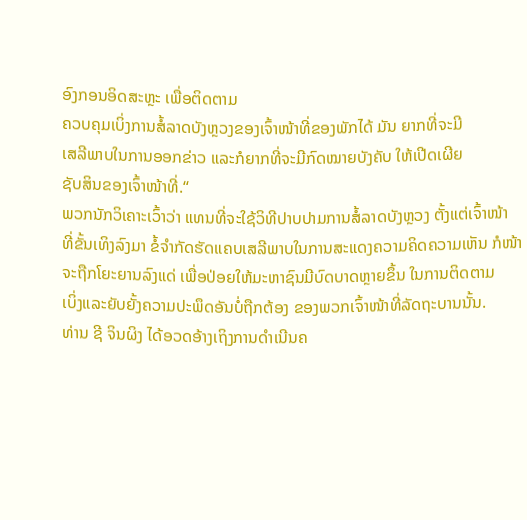ອົງກອນອິດສະຫຼະ ເພື່ອຕິດຕາມ
ຄວບຄຸມເບິ່ງການສໍ້ລາດບັງຫຼວງຂອງເຈົ້າໜ້າທີ່ຂອງພັກໄດ້ ມັນ ຍາກທີ່ຈະມີ
ເສລີພາບໃນການອອກຂ່າວ ແລະກໍຍາກທີ່ຈະມີກົດໝາຍບັງຄັບ ໃຫ້ເປີດເຜີຍ
ຊັບສິນຂອງເຈົ້າໜ້າທີ່.“
ພວກນັກວິເຄາະເວົ້າວ່າ ແທນທີ່ຈະໃຊ້ວິທີປາບປາມການສໍ້ລາດບັງຫຼວງ ຕັ້ງແຕ່ເຈົ້າໜ້າ
ທີ່ຂັ້ນເທິງລົງມາ ຂໍ້ຈໍາກັດຮັດແຄບເສລີພາບໃນການສະແດງຄວາມຄິດຄວາມເຫັນ ກໍໜ້າ
ຈະຖືກໂຍະຍານລົງແດ່ ເພື່ອປ່ອຍໃຫ້ມະຫາຊົນມີບົດບາດຫຼາຍຂຶ້ນ ໃນການຕິດຕາມ
ເບິ່ງແລະຍັບຍັ້ງຄວາມປະພຶດອັນບໍ່ຖືກຕ້ອງ ຂອງພວກເຈົ້າໜ້າທີ່ລັດຖະບານນັ້ນ.
ທ່ານ ຊີ ຈິນຜິງ ໄດ້ອວດອ້າງເຖິງການດໍາເນີນຄ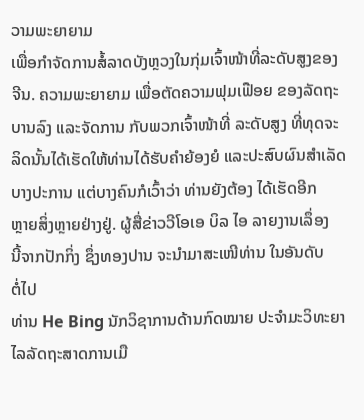ວາມພະຍາຍາມ
ເພື່ອກໍາຈັດການສໍ້ລາດບັງຫຼວງໃນກຸ່ມເຈົ້າໜ້າທີ່ລະດັບສູງຂອງ
ຈີນ. ຄວາມພະຍາຍາມ ເພື່ອຕັດຄວາມຟຸມເຟືອຍ ຂອງລັດຖະ
ບານລົງ ແລະຈັດການ ກັບພວກເຈົ້າໜ້າທີ່ ລະດັບສູງ ທີ່ທຸດຈະ
ລິດນັ້ນໄດ້ເຮັດໃຫ້ທ່ານໄດ້ຮັບຄໍາຍ້ອງຍໍ ແລະປະສົບຜົນສໍາເລັດ
ບາງປະການ ແຕ່ບາງຄົນກໍເວົ້າວ່າ ທ່ານຍັງຕ້ອງ ໄດ້ເຮັດອີກ
ຫຼາຍສິ່ງຫຼາຍຢ່າງຢູ່. ຜູ້ສື່ຂ່າວວີໂອເອ ບິລ ໄອ ລາຍງານເລຶ່ອງ
ນີ້ຈາກປັກກິ່ງ ຊຶ່ງທອງປານ ຈະນໍາມາສະເໜີທ່ານ ໃນອັນດັບ
ຕໍ່ໄປ
ທ່ານ He Bing ນັກວິຊາການດ້ານກົດໝາຍ ປະຈໍາມະວິທະຍາໄລລັດຖະສາດການເມື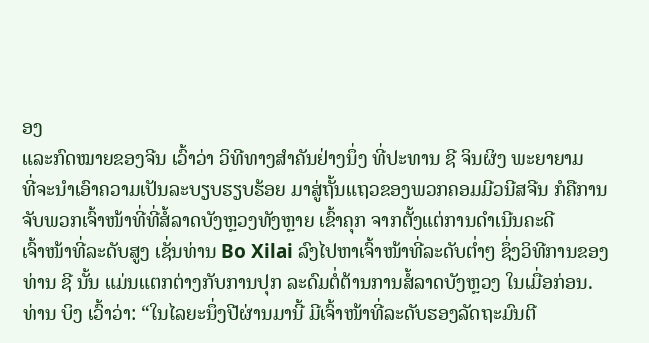ອງ
ແລະກົດໝາຍຂອງຈີນ ເວົ້າວ່າ ວິທີທາງສໍາຄັນຢ່າງນຶ່ງ ທີ່ປະທານ ຊີ ຈິນຜິງ ພະຍາຍາມ
ທີ່ຈະນໍາເອົາຄວາມເປັນລະບຽບຮຽບຮ້ອຍ ມາສູ່ຖັ້ນແຖວຂອງພວກຄອມມີວນີສຈີນ ກໍຄືການຈັບພວກເຈົ້າໜ້າທີ່ທີ່ສໍ້ລາດບັງຫຼວງທັງຫຼາຍ ເຂົ້າຄຸກ ຈາກຕັ້ງແຕ່ການດໍາເນີນຄະດີ
ເຈົ້າໜ້າທີ່ລະດັບສູງ ເຊັ່ນທ່ານ Bo Xilai ລົງໄປຫາເຈົ້າໜ້າທີ່ລະດັບຕໍ່າໆ ຊຶ່ງວິທີການຂອງ
ທ່ານ ຊີ ນັ້ນ ແມ່ນແຕກຕ່າງກັບການປຸກ ລະດົມຕໍ່ຕ້ານການສໍ້ລາດບັງຫຼວງ ໃນເມື່ອກ່ອນ.
ທ່ານ ບິງ ເວົ້າວ່າ: “ໃນໄລຍະນຶ່ງປີຜ່ານມານີ້ ມີເຈົ້າໜ້າທີ່ລະດັບຮອງລັດຖະມົນຕີ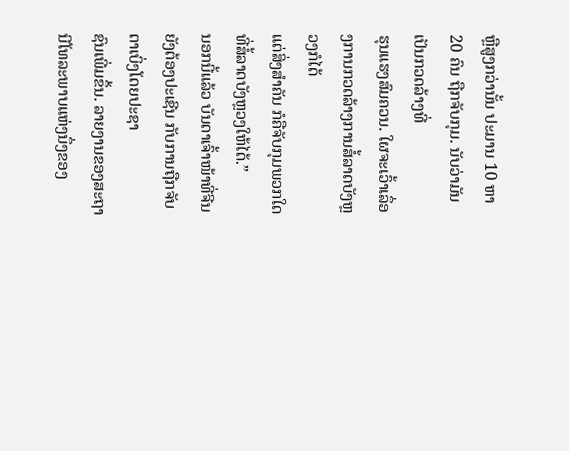ຫຼືສູງກວ່ານັ້ນ ປະມານ 10 ຫາ 20 ຄົນ ຖືກຈັບກຸມ. ນັບວ່າມັນເປັນກວດລ້າງທີ່
ຮຸນແຮງສົມຄວນ. ໃຜຈະເວົ້າເລຶ່ອງການກວດລ້າງການສໍ້ລາດບັງຫຼວງກໍໄດ້
ແຕ່ສິ່ງສໍາຄັນ ກໍຄືຈັບກຸມພວກໃດທີ່ສໍ້ລາດບັງຫຼວງໃຫ້ໄດ້.”
ນອກນີ້ແລ້ວ ບັນດາເຈົ້າໜ້າທີ່ຈີນຍັງຕ້ອງປະເຊີນ ກັບການຖືກຈັບຕາເບິ່ງໂດຍປະຊາ
ຊົນເພີ່ມຂຶ້ນ. ລາຍງານຂອງສະຖານີໂທລະພາບແຫ່ງນຶ່ງຂອງ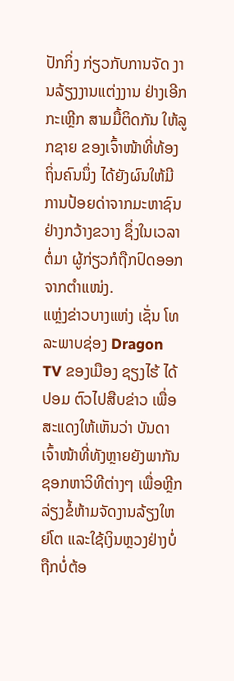ປັກກິ່ງ ກ່ຽວກັບການຈັດ ງານລ້ຽງງານແຕ່ງງານ ຢ່າງເອີກກະເຫຼີກ ສາມມື້ຕິດກັນ ໃຫ້ລູກຊາຍ ຂອງເຈົ້າໜ້າທີ່ທ້ອງຖິ່ນຄົນນຶ່ງ ໄດ້ຍັງຜົນໃຫ້ມີການປ້ອຍດ່າຈາກມະຫາຊົນຢ່າງກວ້າງຂວາງ ຊຶ່ງໃນເວລາຕໍ່ມາ ຜູ້ກ່ຽວກໍຖືກປົດອອກຈາກຕໍາແໜ່ງ.
ແຫຼ່ງຂ່າວບາງແຫ່ງ ເຊັ່ນ ໂທລະພາບຊ່ອງ Dragon TV ຂອງເມືອງ ຊຽງໄຮ້ ໄດ້ປອມ ຕົວໄປສືບຂ່າວ ເພື່ອສະແດງໃຫ້ເຫັນວ່າ ບັນດາເຈົ້າໜ້າທີ່ທັງຫຼາຍຍັງພາກັນຊອກຫາວິທີຕ່າງໆ ເພື່ອຫຼີກລ່ຽງຂໍ້ຫ້າມຈັດງານລ້ຽງໃຫຍ່ໂຕ ແລະໃຊ້ເງິນຫຼວງຢ່າງບໍ່ຖືກບໍ່ຕ້ອ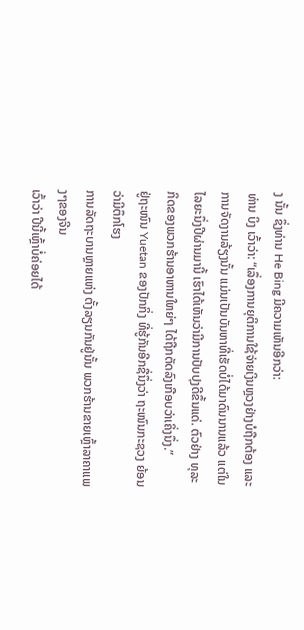ງ ນັ້ນ ຊຶ່ງທ່ານ He Bing ມີຄວາມເຫັນອີກວ່າ:
ທ່ານ ບິງ ເວົ້າວ່າ: “ເລຶ່ອງການຍຸຕິການໃຊ້ຈ່າຍເງິນຫຼວງຢ່າງບໍຖືກຕ້ອງ ແລະ
ການຈັດງານລ້ຽງນັ້ນ ແມ່ນເປັນບັນຫາທີ່ເຮັດບໍ່ໄດ້ມາດົນນານແລ້ວ ແຕ່ໃນ
ໄລຍະນຶ່ງປີຜ່ານມານີ້ ເຮົາໄດ້ເຫັນວ່າມີການປັບປຸງດີຂຶ້ນແດ່. ຕົວຢ່າງ ທຸລະ
ກິດຂອງພວກຮ້ານອາຫານໃຫຍ່ໆ ໄດ້ຖືກຕັດລົງເກືອບວ່າເຄິ່ງນຶ່ງ.”
ຢູ່ຖະໜົນ Yuetan ຂອງປັກກິ່ງ ທີ່ຮູ້ກັນອີກຊື່ນຶ່ງວ່າ ຖະໜົນກະຊວງ ຍ້ອນວ່າມີຕຶກໂຮງ
ການລັດຖະບານຫຼາຍແຫ່ງ ຕັ້ງລຽນກັນຢູ່ນັ້ນ ພວກຮ້ານຂາຍເຫຼົ້າລາຄາແພງໆຂອງຈີນ
ເວົ້າວ່າ ປີນີ້ເຫຼົ້າບໍ່ຄ່ອຍໄດ້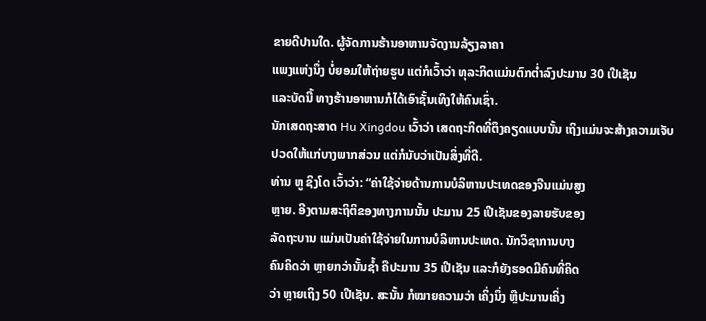ຂາຍດີປານໃດ. ຜູ້ຈັດການຮ້ານອາຫານຈັດງານລ້ຽງລາຄາ
ແພງແຫ່ງນຶ່ງ ບໍ່ຍອມໃຫ້ຖ່າຍຮູບ ແຕ່ກໍເວົ້າວ່າ ທຸລະກິດແມ່ນຕົກຕໍ່າລົງປະມານ 30 ເປີເຊັນ
ແລະບັດນີ້ ທາງຮ້ານອາຫານກໍໄດ້ເອົາຊັ້ນເທິງໃຫ້ຄົນເຊົ່າ.
ນັກເສດຖະສາດ Hu Xingdou ເວົ້າວ່າ ເສດຖະກິດທີ່ຕຶງຄຽດແບບນັ້ນ ເຖິງແມ່ນຈະສ້າງຄວາມເຈັບປວດໃຫ້ແກ່ບາງພາກສ່ວນ ແຕ່ກໍນັບວ່າເປັນສິ່ງທີ່ດີ.
ທ່ານ ຫູ ຊິງໂດ ເວົ້າວ່າ: “ຄ່າໃຊ້ຈ່າຍດ້ານການບໍລິຫານປະເທດຂອງຈີນແມ່ນສູງ
ຫຼາຍ. ອີງຕາມສະຖິຕິຂອງທາງການນັ້ນ ປະມານ 25 ເປີເຊັນຂອງລາຍຮັບຂອງ
ລັດຖະບານ ແມ່ນເປັນຄ່າໃຊ້ຈ່າຍໃນການບໍລິຫານປະເທດ. ນັກວິຊາການບາງ
ຄົນຄິດວ່າ ຫຼາຍກວ່ານັ້ນຊໍ້າ ຄືປະມານ 35 ເປີເຊັນ ແລະກໍຍັງຮອດມີຄົນທີ່ຄິດ
ວ່າ ຫຼາຍເຖິງ 50 ເປີເຊັນ. ສະນັ້ນ ກໍໝາຍຄວາມວ່າ ເຄິ່ງນຶ່ງ ຫຼືປະມານເຄິ່ງ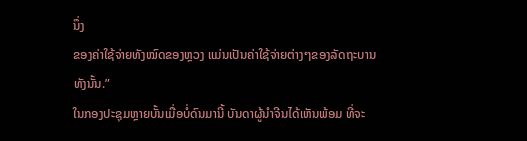ນຶ່ງ
ຂອງຄ່າໃຊ້ຈ່າຍທັງໝົດຂອງຫຼວງ ແມ່ນເປັນຄ່າໃຊ້ຈ່າຍຕ່າງໆຂອງລັດຖະບານ
ທັງນັ້ນ.”
ໃນກອງປະຊຸມຫຼາຍບັ້ນເມື່ອບໍ່ດົນມານີ້ ບັນດາຜູ້ນໍາຈີນໄດ້ເຫັນພ້ອມ ທີ່ຈະ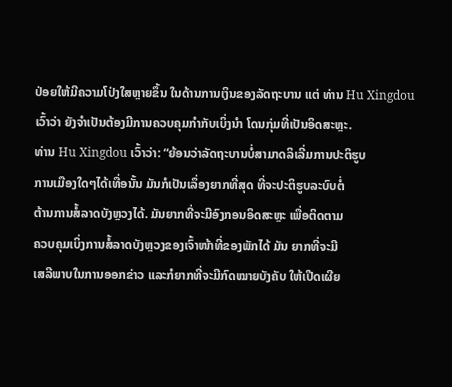ປ່ອຍໃຫ້ມີຄວາມໂປ່ງໃສຫຼາຍຂຶ້ນ ໃນດ້ານການເງິນຂອງລັດຖະບານ ແຕ່ ທ່ານ Hu Xingdou ເວົ້າວ່າ ຍັງຈໍາເປັນຕ້ອງມີການຄວບຄຸມກໍາກັບເບິ່ງນໍາ ໂດນກຸ່ມທີ່ເປັນອິດສະຫຼະ.
ທ່ານ Hu Xingdou ເວົ້າວ່າ: “ຍ້ອນວ່າລັດຖະບານບໍ່ສາມາດລິເລີ່ມການປະຕິຮູບ
ການເມືອງໃດໆໄດ້ເທື່ອນັ້ນ ມັນກໍເປັນເລຶ່ອງຍາກທີ່ສຸດ ທີ່ຈະປະຕິຮູບລະບົບຕໍ່
ຕ້ານການສໍ້ລາດບັງຫຼວງໄດ້. ມັນຍາກທີ່ຈະມີອົງກອນອິດສະຫຼະ ເພື່ອຕິດຕາມ
ຄວບຄຸມເບິ່ງການສໍ້ລາດບັງຫຼວງຂອງເຈົ້າໜ້າທີ່ຂອງພັກໄດ້ ມັນ ຍາກທີ່ຈະມີ
ເສລີພາບໃນການອອກຂ່າວ ແລະກໍຍາກທີ່ຈະມີກົດໝາຍບັງຄັບ ໃຫ້ເປີດເຜີຍ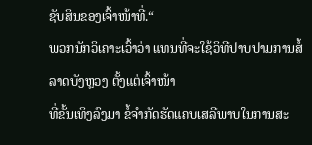ຊັບສິນຂອງເຈົ້າໜ້າທີ່.“
ພວກນັກວິເຄາະເວົ້າວ່າ ແທນທີ່ຈະໃຊ້ວິທີປາບປາມການສໍ້ລາດບັງຫຼວງ ຕັ້ງແຕ່ເຈົ້າໜ້າ
ທີ່ຂັ້ນເທິງລົງມາ ຂໍ້ຈໍາກັດຮັດແຄບເສລີພາບໃນການສະ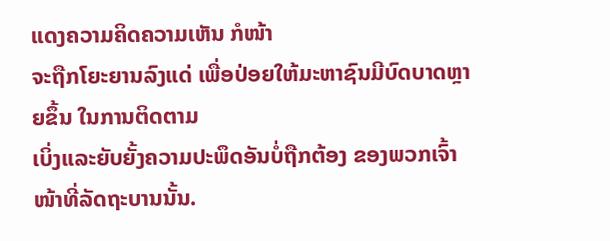ແດງຄວາມຄິດຄວາມເຫັນ ກໍໜ້າ
ຈະຖືກໂຍະຍານລົງແດ່ ເພື່ອປ່ອຍໃຫ້ມະຫາຊົນມີບົດບາດຫຼາຍຂຶ້ນ ໃນການຕິດຕາມ
ເບິ່ງແລະຍັບຍັ້ງຄວາມປະພຶດອັນບໍ່ຖືກຕ້ອງ ຂອງພວກເຈົ້າໜ້າທີ່ລັດຖະບານນັ້ນ.